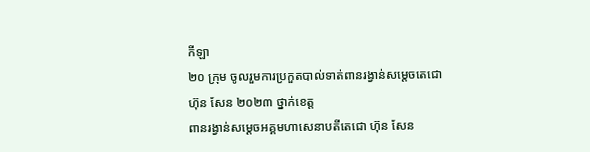កីឡា
២០ ក្រុម ចូលរួមការប្រកួតបាល់ទាត់ពានរង្វាន់សម្ដេចតេជោ ហ៊ុន សែន ២០២៣ ថ្នាក់ខេត្ត
ពានរង្វាន់សម្ដេចអគ្គមហាសេនាបតីតេជោ ហ៊ុន សែន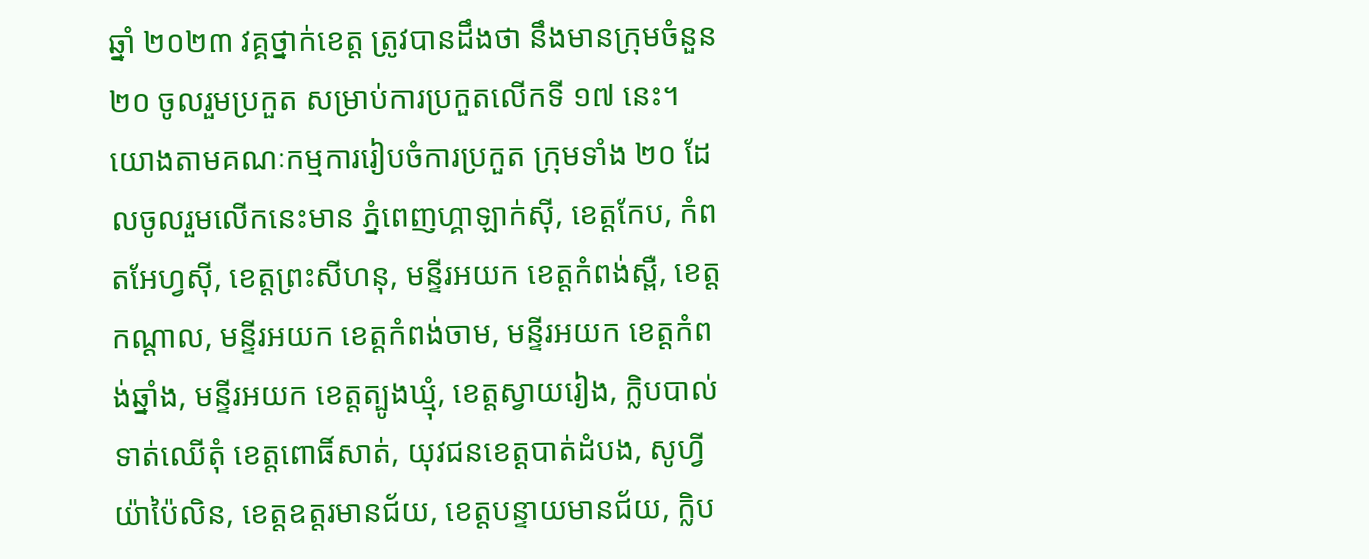ឆ្នាំ ២០២៣ វគ្គថ្នាក់ខេត្ត ត្រូវបានដឹងថា នឹងមានក្រុមចំនួន ២០ ចូលរួមប្រកួត សម្រាប់ការប្រកួតលើកទី ១៧ នេះ។
យោងតាមគណៈកម្មការរៀបចំការប្រកួត ក្រុមទាំង ២០ ដែលចូលរួមលើកនេះមាន ភ្នំពេញហ្គាឡាក់ស៊ី, ខេត្តកែប, កំពតអែហ្វស៊ី, ខេត្តព្រះសីហនុ, មន្ទីរអយក ខេត្តកំពង់ស្ពឺ, ខេត្តកណ្ដាល, មន្ទីរអយក ខេត្តកំពង់ចាម, មន្ទីរអយក ខេត្តកំពង់ឆ្នាំង, មន្ទីរអយក ខេត្តត្បូងឃ្មុំ, ខេត្តស្វាយរៀង, ក្លិបបាល់ទាត់ឈើតុំ ខេត្តពោធិ៍សាត់, យុវជនខេត្តបាត់ដំបង, សូហ្វីយ៉ាប៉ៃលិន, ខេត្តឧត្តរមានជ័យ, ខេត្តបន្ទាយមានជ័យ, ក្លិប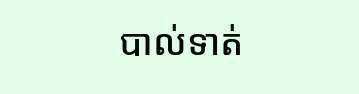បាល់ទាត់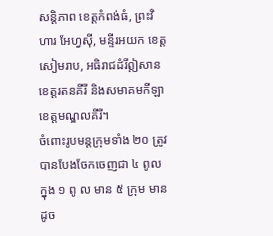សន្តិភាព ខេត្តកំពង់ធំ, ព្រះវិហារ អែហ្វស៊ី, មន្ទីរអយក ខេត្តសៀមរាប, អធិរាជដំរីឦសាន ខេត្តរតនគីរី និងសមាគមកីឡាខេត្តមណ្ឌលគីរី។
ចំពោះរូបមន្តក្រុមទាំង ២០ ត្រូវបានបែងចែកចេញជា ៤ ពូល ក្នុង ១ ពូ ល មាន ៥ ក្រុម មានដូច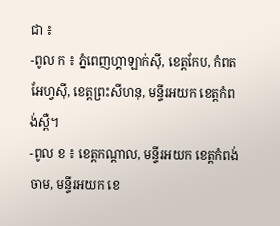ជា ៖
-ពូល ក ៖ ភ្នំពេញហ្គាឡាក់ស៊ី, ខេត្តកែប, កំពតអែហ្វស៊ី, ខេត្តព្រះសីហនុ, មន្ទីរអយក ខេត្តកំពង់ស្ពឺ។
-ពូល ខ ៖ ខេត្តកណ្ដាល, មន្ទីរអយក ខេត្តកំពង់ចាម, មន្ទីរអយក ខេ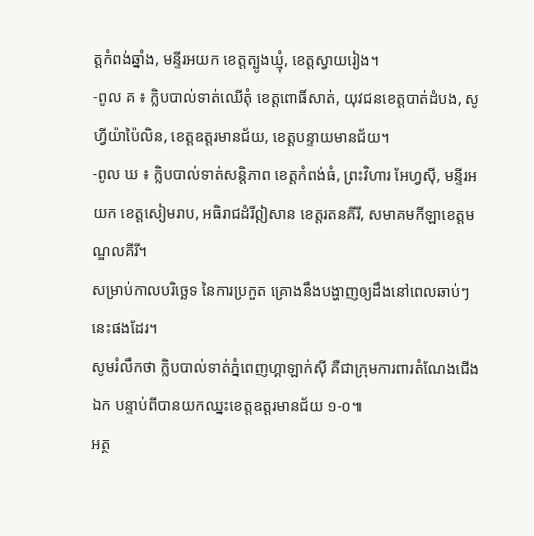ត្តកំពង់ឆ្នាំង, មន្ទីរអយក ខេត្តត្បូងឃ្មុំ, ខេត្តស្វាយរៀង។
-ពូល គ ៖ ក្លិបបាល់ទាត់ឈើតុំ ខេត្តពោធិ៍សាត់, យុវជនខេត្តបាត់ដំបង, សូហ្វីយ៉ាប៉ៃលិន, ខេត្តឧត្តរមានជ័យ, ខេត្តបន្ទាយមានជ័យ។
-ពូល ឃ ៖ ក្លិបបាល់ទាត់សន្តិភាព ខេត្តកំពង់ធំ, ព្រះវិហារ អែហ្វស៊ី, មន្ទីរអយក ខេត្តសៀមរាប, អធិរាជដំរីឦសាន ខេត្តរតនគីរី, សមាគមកីឡាខេត្តមណ្ឌលគីរី។
សម្រាប់កាលបរិច្ឆេទ នៃការប្រកួត គ្រោងនឹងបង្ហាញឲ្យដឹងនៅពេលឆាប់ៗនេះផងដែរ។
សូមរំលឹកថា ក្លិបបាល់ទាត់ភ្នំពេញហ្គាឡាក់ស៊ី គឺជាក្រុមការពារតំណែងជើងឯក បន្ទាប់ពីបានយកឈ្នះខេត្តឧត្តរមានជ័យ ១-០៕
អត្ថ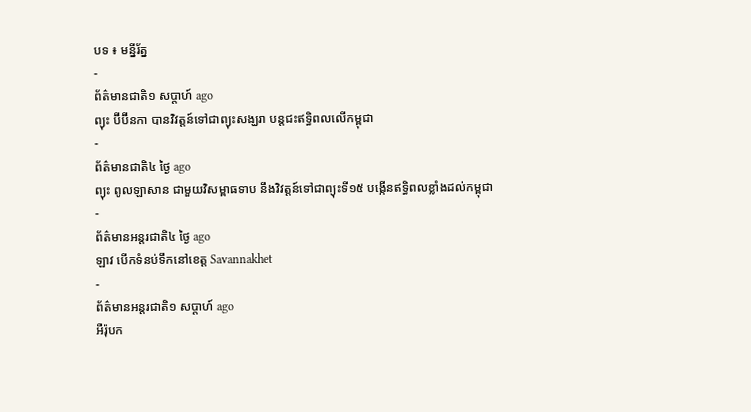បទ ៖ មន្នីរ័ត្ន
-
ព័ត៌មានជាតិ១ សប្តាហ៍ ago
ព្យុះ ប៊ីប៊ីនកា បានវិវត្តន៍ទៅជាព្យុះសង្ឃរា បន្តជះឥទ្ធិពលលើកម្ពុជា
-
ព័ត៌មានជាតិ៤ ថ្ងៃ ago
ព្យុះ ពូលឡាសាន ជាមួយវិសម្ពាធទាប នឹងវិវត្តន៍ទៅជាព្យុះទី១៥ បង្កើនឥទ្ធិពលខ្លាំងដល់កម្ពុជា
-
ព័ត៌មានអន្ដរជាតិ៤ ថ្ងៃ ago
ឡាវ បើកទំនប់ទឹកនៅខេត្ត Savannakhet
-
ព័ត៌មានអន្ដរជាតិ១ សប្តាហ៍ ago
អឺរ៉ុបក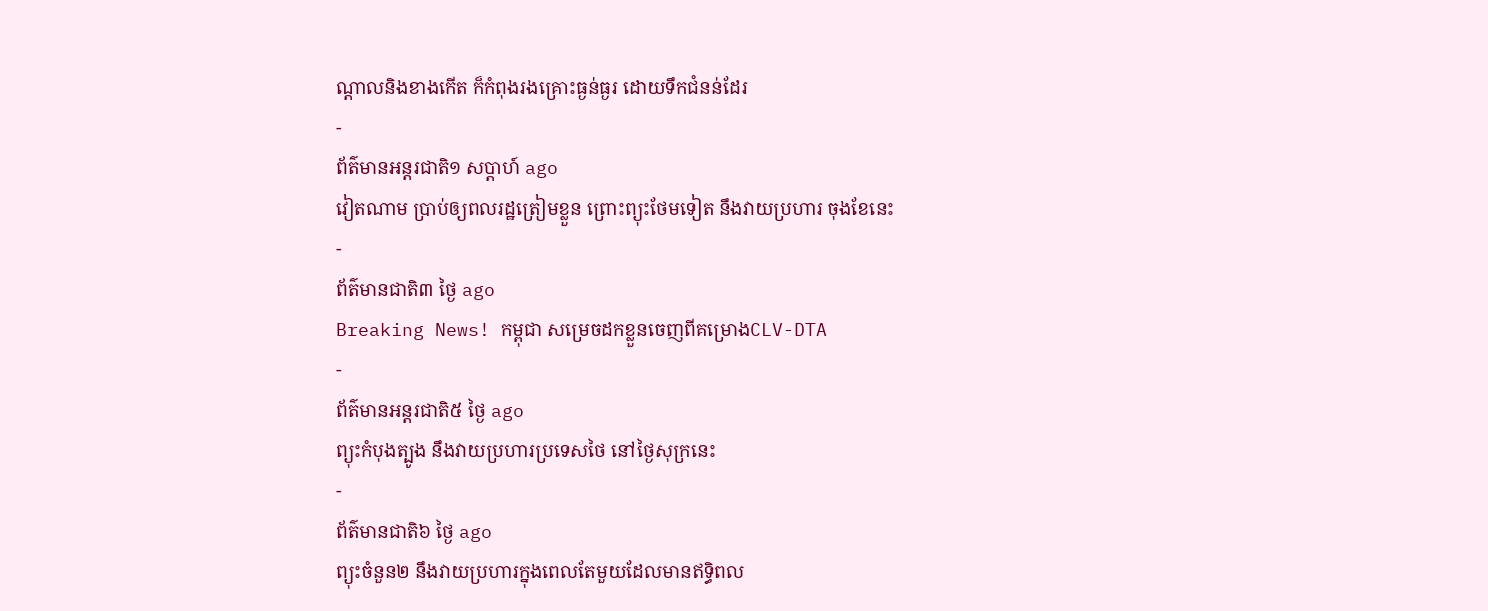ណ្តាលនិងខាងកើត ក៏កំពុងរងគ្រោះធ្ងន់ធ្ងរ ដោយទឹកជំនន់ដែរ
-
ព័ត៌មានអន្ដរជាតិ១ សប្តាហ៍ ago
វៀតណាម ប្រាប់ឲ្យពលរដ្ឋត្រៀមខ្លួន ព្រោះព្យុះថែមទៀត នឹងវាយប្រហារ ចុងខែនេះ
-
ព័ត៌មានជាតិ៣ ថ្ងៃ ago
Breaking News! កម្ពុជា សម្រេចដកខ្លួនចេញពីគម្រោងCLV-DTA
-
ព័ត៌មានអន្ដរជាតិ៥ ថ្ងៃ ago
ព្យុះកំបុងត្បូង នឹងវាយប្រហារប្រទេសថៃ នៅថ្ងៃសុក្រនេះ
-
ព័ត៌មានជាតិ៦ ថ្ងៃ ago
ព្យុះចំនួន២ នឹងវាយប្រហារក្នុងពេលតែមួយដែលមានឥទ្ធិពល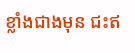ខ្លាំងជាងមុន ជះឥ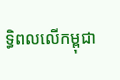ទ្ធិពលលើកម្ពុជា